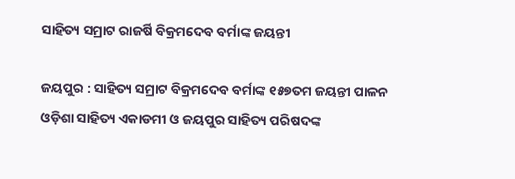ସାହିତ୍ୟ ସମ୍ରାଟ ରାଜର୍ଷି ବିକ୍ରମଦେବ ବର୍ମାଙ୍କ ଜୟନ୍ତୀ

ଜୟପୁର : ସାହିତ୍ୟ ସମ୍ରାଟ ବିକ୍ରମଦେବ ବର୍ମାଙ୍କ ୧୫୭ତମ ଜୟନ୍ତୀ ପାଳନ ଓଡ଼ିଶା ସାହିତ୍ୟ ଏକାଡମୀ ଓ ଜୟପୁର ସାହିତ୍ୟ ପରିଷଦଙ୍କ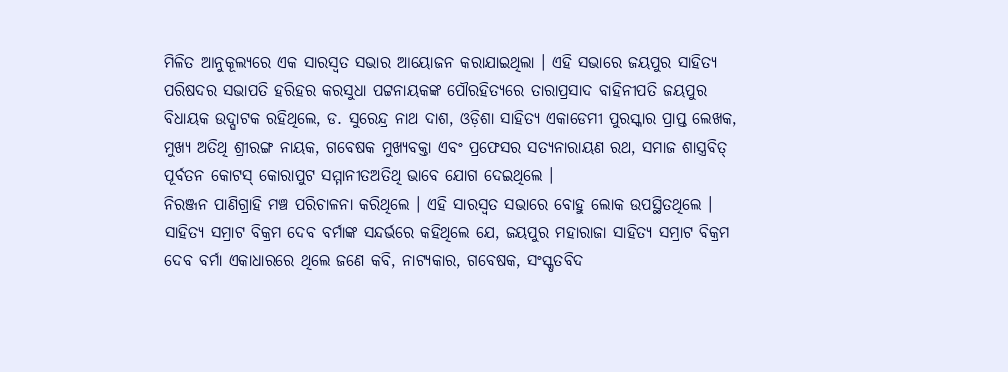ମିଳିତ ଆନୁକୂଲ୍ୟରେ ଏକ ସାରସ୍ୱତ ସଭାର ଆୟୋଜନ କରାଯାଇଥିଲା । ଏହି ସଭାରେ ଜୟପୁର ସାହିତ୍ୟ ପରିଷଦର ସଭାପତି ହରିହର କରସୁଧା ପଟ୍ଟନାୟକଙ୍କ ପୌରହିତ୍ୟରେ ତାରାପ୍ରସାଦ ବାହିନୀପତି ଜୟପୁର ବିଧାୟକ ଉଦ୍ଘାଟକ ରହିଥିଲେ, ଡ. ସୁରେନ୍ଦ୍ର ନାଥ ଦାଶ, ଓଡ଼ିଶା ସାହିତ୍ୟ ଏକାଡେମୀ ପୁରସ୍କାର ପ୍ରାପ୍ତ ଲେଖକ, ମୁଖ୍ୟ ଅତିଥି ଶ୍ରୀରଙ୍ଗ ନାୟକ, ଗବେଷକ ମୁଖ୍ୟବକ୍ତା ଏବଂ ପ୍ରଫେସର ସତ୍ୟନାରାୟଣ ରଥ, ସମାଜ ଶାସ୍ତ୍ରବିତ୍ ପୂର୍ବତନ କୋଟସ୍ କୋରାପୁଟ ସମ୍ମାନୀତଅତିଥି ଭାବେ ଯୋଗ ଦେଇଥିଲେ ।
ନିରଞ୍ଜନ ପାଣିଗ୍ରାହି ମଞ୍ଚ ପରିଚାଳନା କରିଥିଲେ । ଏହି ସାରସ୍ୱତ ସଭାରେ ବୋହୁ ଲୋକ ଉପସ୍ଥିତଥିଲେ । ସାହିତ୍ୟ ସମ୍ରାଟ ବିକ୍ରମ ଦେବ ବର୍ମାଙ୍କ ସନ୍ଦର୍ଭରେ କହିଥିଲେ ଯେ, ଜୟପୁର ମହାରାଜା ସାହିତ୍ୟ ସମ୍ରାଟ ବିକ୍ରମ ଦେବ ବର୍ମା ଏକାଧାରରେ ଥିଲେ ଜଣେ କବି, ନାଟ୍ୟକାର, ଗବେଷକ, ସଂସ୍କୃତବିଦ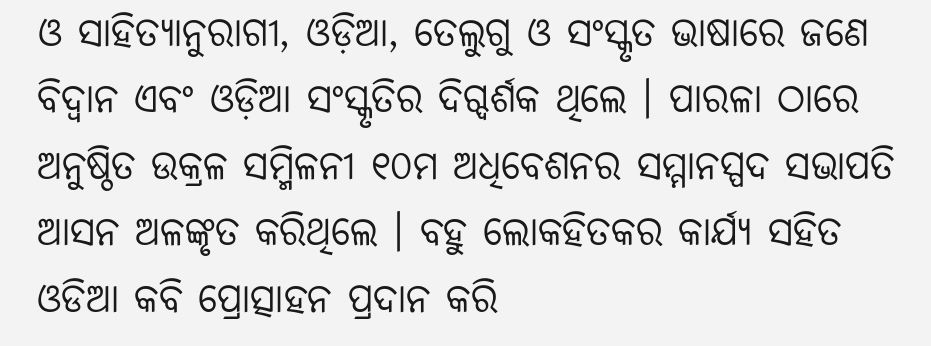ଓ ସାହିତ୍ୟାନୁରାଗୀ, ଓଡ଼ିଆ, ତେଲୁଗୁ ଓ ସଂସ୍କୃତ ଭାଷାରେ ଜଣେ ବିଦ୍ୱାନ ଏବଂ ଓଡ଼ିଆ ସଂସ୍କୃତିର ଦିଗ୍ଦର୍ଶକ ଥିଲେ । ପାରଳା ଠାରେ ଅନୁଷ୍ଠିତ ଉକ୍ରଳ ସମ୍ମିଳନୀ ୧୦ମ ଅଧିବେଶନର ସମ୍ମାନସ୍ପଦ ସଭାପତି ଆସନ ଅଳଙ୍କୃତ କରିଥିଲେ । ବହୁ ଲୋକହିତକର କାର୍ଯ୍ୟ ସହିତ ଓଡିଆ କବି ପ୍ରୋତ୍ସାହନ ପ୍ରଦାନ କରି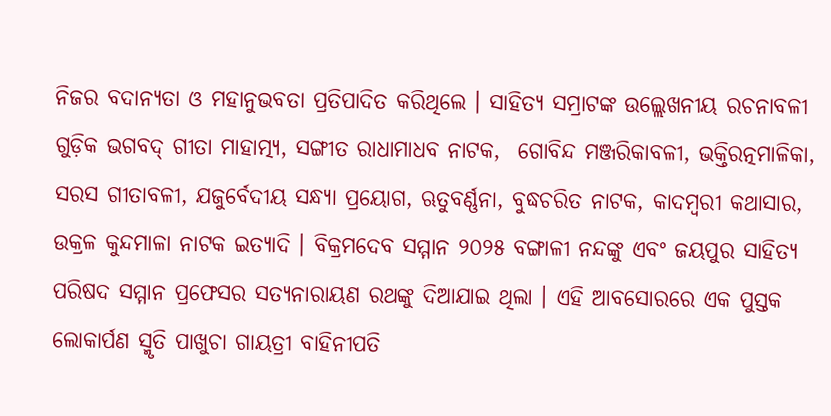ନିଜର ବଦାନ୍ୟତା ଓ ମହାନୁଭବତା ପ୍ରତିପାଦିତ କରିଥିଲେ । ସାହିତ୍ୟ ସମ୍ରାଟଙ୍କ ଉଲ୍ଲେଖନୀୟ ରଚନାବଳୀ ଗୁଡ଼ିକ ଭଗବଦ୍ ଗୀତା ମାହାତ୍ମ୍ୟ, ସଙ୍ଗୀତ ରାଧାମାଧବ ନାଟକ,  ଗୋବିନ୍ଦ ମଞ୍ଜରିକାବଳୀ, ଭକ୍ତିରତ୍ନମାଳିକା, ସରସ ଗୀତାବଳୀ, ଯଜୁର୍ବେଦୀୟ ସନ୍ଧ୍ୟା ପ୍ରୟୋଗ, ଋତୁବର୍ଣ୍ଣନା, ବୁଦ୍ଧଚରିତ ନାଟକ, କାଦମ୍ବରୀ କଥାସାର, ଉକ୍ରଳ କୁନ୍ଦମାଳା ନାଟକ ଇତ୍ୟାଦି । ବିକ୍ରମଦେବ ସମ୍ମାନ ୨୦୨୫ ବଙ୍ଗାଳୀ ନନ୍ଦଙ୍କୁ ଏବଂ ଜୟପୁର ସାହିତ୍ୟ ପରିଷଦ ସମ୍ମାନ ପ୍ରଫେସର ସତ୍ୟନାରାୟଣ ରଥଙ୍କୁ ଦିଆଯାଇ ଥିଲା । ଏହି ଆବସୋରରେ ଏକ ପୁସ୍ତକ ଲୋକାର୍ପଣ ସ୍ମୃତି ପାଖୁଚା ଗାୟତ୍ରୀ ବାହିନୀପତି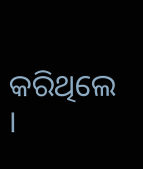କରିଥିଲେ ।